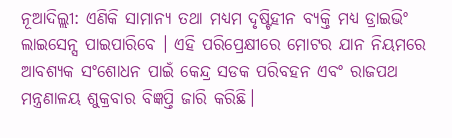ନୂଆଦିଲ୍ଲୀ: ଏଣିକି ସାମାନ୍ୟ ତଥା ମଧ୍ୟମ ଦୃଷ୍ଟିହୀନ ବ୍ୟକ୍ତି ମଧ୍ୟ ଡ୍ରାଇଭିଂ ଲାଇସେନ୍ସ ପାଇପାରିବେ । ଏହି ପରିପ୍ରେକ୍ଷୀରେ ମୋଟର ଯାନ ନିୟମରେ ଆବଶ୍ୟକ ସଂଶୋଧନ ପାଇଁ କେନ୍ଦ୍ର ସଡକ ପରିବହନ ଏବଂ ରାଜପଥ ମନ୍ତ୍ରଣାଳୟ ଶୁକ୍ରବାର ବିଜ୍ଞପ୍ତି ଜାରି କରିଛି।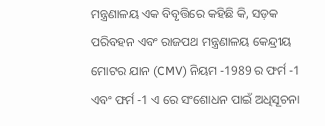ମନ୍ତ୍ରଣାଳୟ ଏକ ବିବୃତ୍ତିରେ କହିଛି କି, ସଡ଼କ ପରିବହନ ଏବଂ ରାଜପଥ ମନ୍ତ୍ରଣାଳୟ କେନ୍ଦ୍ରୀୟ ମୋଟର ଯାନ (CMV) ନିୟମ -1989 ର ଫର୍ମ -1 ଏବଂ ଫର୍ମ -1 ଏ ରେ ସଂଶୋଧନ ପାଇଁ ଅଧିସୂଚନା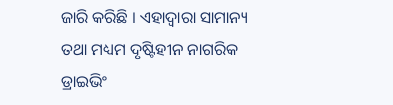ଜାରି କରିଛି । ଏହାଦ୍ବାରା ସାମାନ୍ୟ ତଥା ମଧ୍ୟମ ଦୃଷ୍ଟିହୀନ ନାଗରିକ ଡ୍ରାଇଭିଂ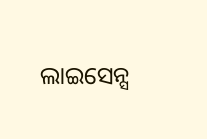ଲାଇସେନ୍ସ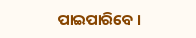ପାଇପାରିବେ ।